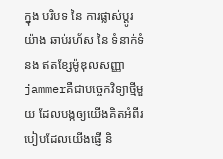ក្នុង បរិបទ នៃ ការផ្លាស់ប្តូរ យ៉ាង ឆាប់រហ័ស នៃ ទំនាក់ទំនង ឥតខ្សែម៉ូឌុលសញ្ញា jammerគឺជាបច្ចេកវិទ្យាថ្មីមួយ ដែលបង្កឲ្យយើងគិតអំពីរបៀបដែលយើងផ្ញើ និ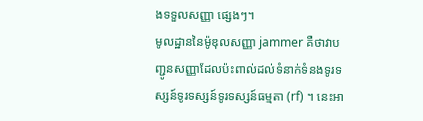ងទទួលសញ្ញា ផ្សេងៗ។
មូលដ្ឋាននៃម៉ូឌុលសញ្ញា jammer គឺថាវាបញ្ជូនសញ្ញាដែលប៉ះពាល់ដល់ទំនាក់ទំនងទូរទស្សន៍ទូរទស្សន៍ទូរទស្សន៍ធម្មតា (rf) ។ នេះអា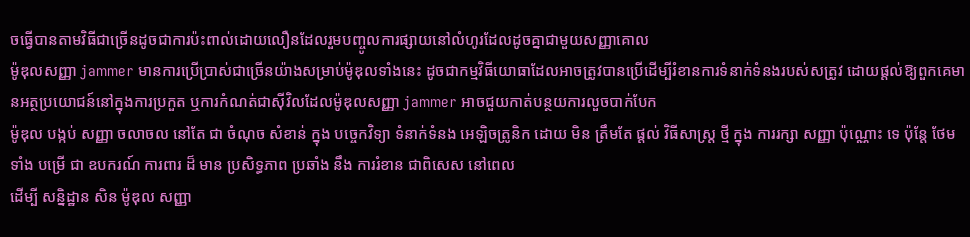ចធ្វើបានតាមវិធីជាច្រើនដូចជាការប៉ះពាល់ដោយលឿនដែលរួមបញ្ចូលការផ្សាយនៅលំហូរដែលដូចគ្នាជាមួយសញ្ញាគោល
ម៉ូឌុលសញ្ញា jammer មានការប្រើប្រាស់ជាច្រើនយ៉ាងសម្រាប់ម៉ូឌុលទាំងនេះ ដូចជាកម្មវិធីយោធាដែលអាចត្រូវបានប្រើដើម្បីរំខានការទំនាក់ទំនងរបស់សត្រូវ ដោយផ្តល់ឱ្យពួកគេមានអត្ថប្រយោជន៍នៅក្នុងការប្រកួត ឬការកំណត់ជាស៊ីវិលដែលម៉ូឌុលសញ្ញា jammer អាចជួយកាត់បន្ថយការលួចបាក់បែក
ម៉ូឌុល បង្កប់ សញ្ញា ចលាចល នៅតែ ជា ចំណុច សំខាន់ ក្នុង បច្ចេកវិទ្យា ទំនាក់ទំនង អេឡិចត្រូនិក ដោយ មិន ត្រឹមតែ ផ្តល់ វិធីសាស្ត្រ ថ្មី ក្នុង ការរក្សា សញ្ញា ប៉ុណ្ណោះ ទេ ប៉ុន្តែ ថែមទាំង បម្រើ ជា ឧបករណ៍ ការពារ ដ៏ មាន ប្រសិទ្ធភាព ប្រឆាំង នឹង ការរំខាន ជាពិសេស នៅពេល
ដើម្បី សន្និដ្ឋាន សិន ម៉ូឌុល សញ្ញា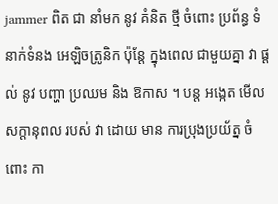jammer ពិត ជា នាំមក នូវ គំនិត ថ្មី ចំពោះ ប្រព័ន្ធ ទំនាក់ទំនង អេឡិចត្រូនិក ប៉ុន្តែ ក្នុងពេល ជាមួយគ្នា វា ផ្តល់ នូវ បញ្ហា ប្រឈម និង ឱកាស ។ បន្ត អង្កេត មើល សក្តានុពល របស់ វា ដោយ មាន ការប្រុងប្រយ័ត្ន ចំពោះ កា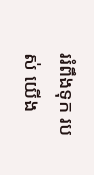ររំពឹងទុក របស់ យើង